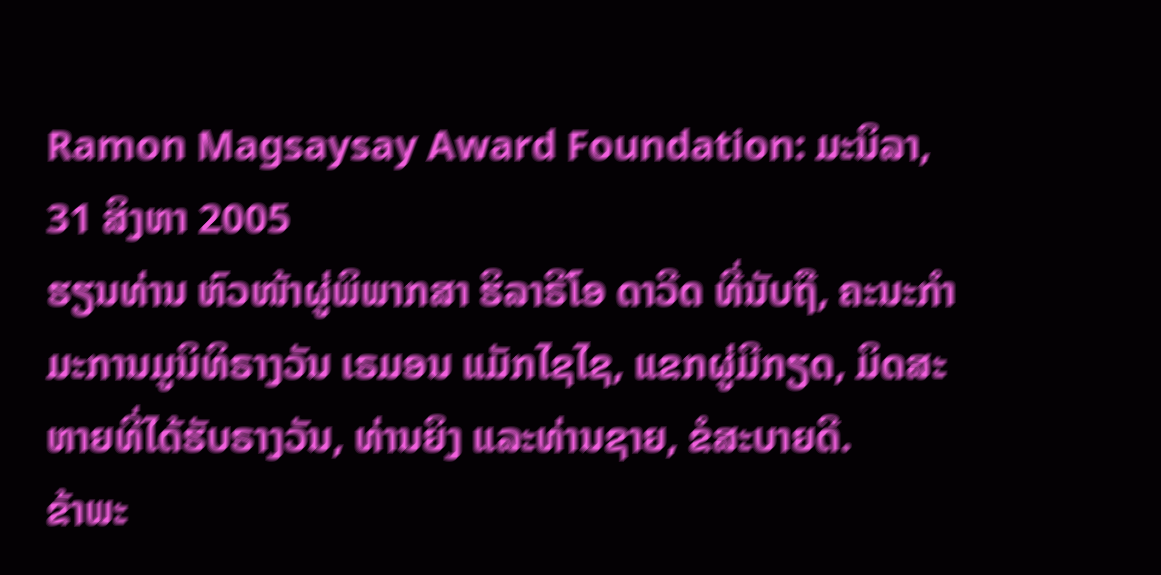Ramon Magsaysay Award Foundation: ມະນິລາ, 31 ສິງຫາ 2005
ຮຽນທ່ານ ຫົວໜ້າຜູ່ພິພາກສາ ຮິລາຣີໂອ ດາວີດ ທີ່ນັບຖື, ຄະນະກຳມະການມູນິທິຣາງວັນ ເຣມອນ ແມັກໄຊໄຊ, ແຂກຜູ່ມີກຽດ, ມິດສະຫາຍທີ່ໄດ້ຮັບຣາງວັນ, ທ່ານຍິງ ແລະທ່ານຊາຍ, ຂໍສະບາຍດີ.
ຂ້າພະ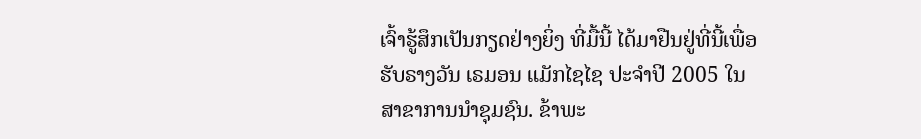ເຈົ້າຮູ້ສຶກເປັນກຽດຢ່າງຍິ່ງ ທີ່ມື້ນີ້ ໄດ້ມາຢືນຢູ່ທີ່ນີ້ເພື່ອຮັບຣາງວັນ ເຣມອນ ແມັກໄຊໄຊ ປະຈຳປີ 2005 ໃນສາຂາການນຳຊຸມຊົນ. ຂ້າພະ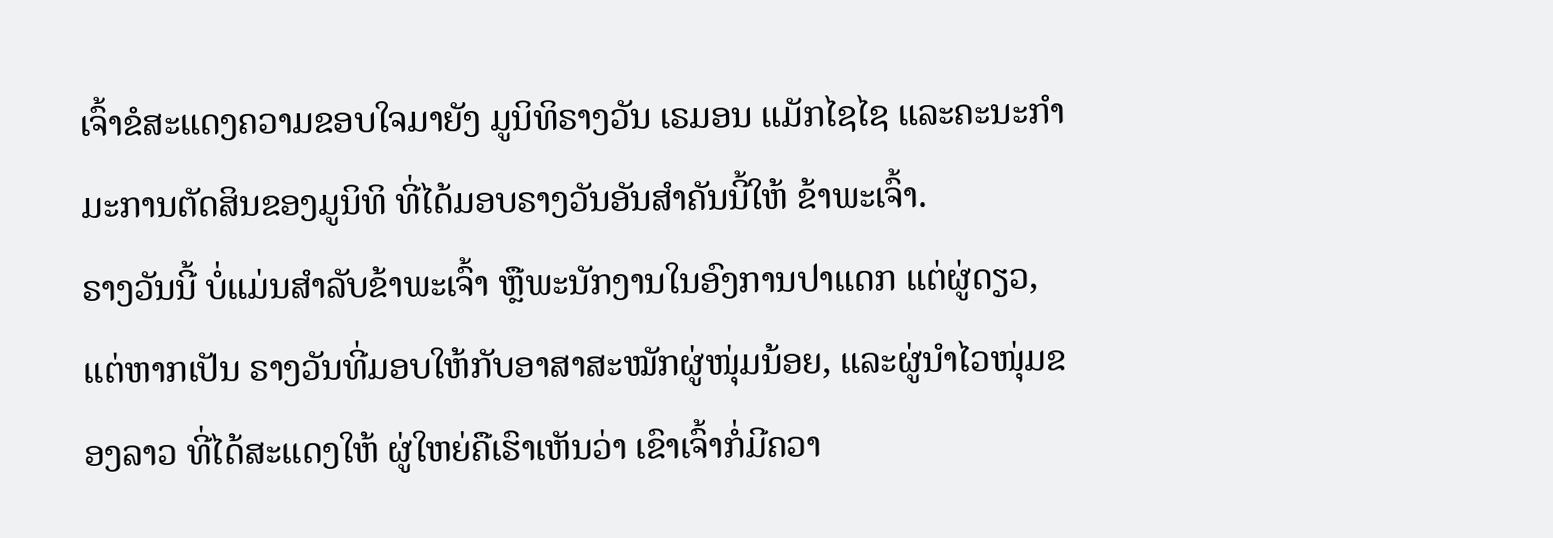ເຈົ້າຂໍສະແດງຄວາມຂອບໃຈມາຍັງ ມູນິທິຣາງວັນ ເຣມອນ ແມັກໄຊໄຊ ແລະຄະນະກຳມະການຕັດສິນຂອງມູນິທິ ທີ່ໄດ້ມອບຣາງວັນອັນສຳຄັນນີ້ໃຫ້ ຂ້າພະເຈົ້າ.
ຣາງວັນນີ້ ບໍ່ແມ່ນສຳລັບຂ້າພະເຈົ້າ ຫຼືພະນັກງານໃນອົງການປາແດກ ແຕ່ຜູ່ດຽວ, ແຕ່ຫາກເປັນ ຣາງວັນທີ່ມອບໃຫ້ກັບອາສາສະໝັກຜູ່ໜຸ່ມນ້ອຍ, ແລະຜູ່ນຳໄວໜຸ່ມຂອງລາວ ທີ່ໄດ້ສະແດງໃຫ້ ຜູ່ໃຫຍ່ຄືເຮົາເຫັນວ່າ ເຂົາເຈົ້າກໍ່ມີຄວາ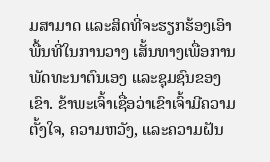ມສາມາດ ແລະສິດທີ່ຈະຮຽກຮ້ອງເອົາພື້ນທີ່ໃນການວາງ ເສັ້ນທາງເພື່ອການພັດທະນາຕົນເອງ ແລະຊຸມຊົນຂອງເຂົາ. ຂ້າພະເຈົ້າເຊື່ອວ່າເຂົາເຈົ້າມີຄວາມ ຕັ້ງໃຈ, ຄວາມຫວັງ, ແລະຄວາມຝັນ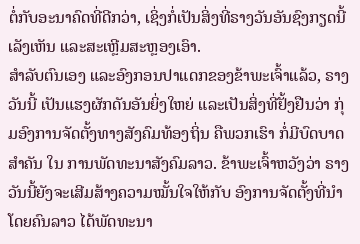ຕໍ່ກັບອະນາຄົດທີ່ດີກວ່າ, ເຊິ່ງກໍ່ເປັນສິ່ງທີ່ຣາງວັນອັນຊົງກຽດນີ້ ເລັງເຫັນ ແລະສະເຫຼີມສະຫຼອງເອົາ.
ສຳລັບຕົນເອງ ແລະອົງກອນປາແດກຂອງຂ້າພະເຈົ້າແລ້ວ, ຣາງວັນນີ້ ເປັນແຮງຜັກດັນອັນຍິ່ງໃຫຍ່ ແລະເປັນສິ່ງທີ່ຢັ້ງຢືນວ່າ ກຸ່ມອົງການຈັດຕັ້ງທາງສັງຄົມທ້ອງຖິ່ນ ຄືພວກເຮົາ ກໍ່ມີບົດບາດສຳຄັນ ໃນ ການພັດທະນາສັງຄົມລາວ. ຂ້າພະເຈົ້າຫວັງວ່າ ຣາງວັນນີ້ຍັງຈະເສີມສ້າງຄວາມໝັ້ນໃຈໃຫ້ກັບ ອົງການຈັດຕັ້ງທີ່ນຳໂດຍຄົນລາວ ໄດ້ພັດທະນາ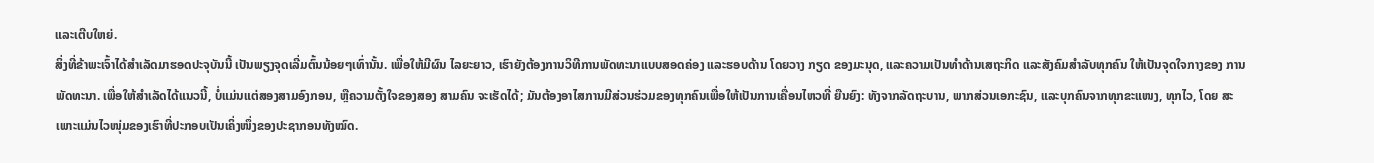ແລະເຕີບໃຫຍ່.
ສິ່ງທີ່ຂ້າພະເຈົ້າໄດ້ສຳເລັດມາຮອດປະຈຸບັນນີ້ ເປັນພຽງຈຸດເລີ່ມຕົ້ນນ້ອຍໆເທົ່ານັ້ນ. ເພື່ອໃຫ້ມີຜົນ ໄລຍະຍາວ, ເຮົາຍັງຕ້ອງການວິທີການພັດທະນາແບບສອດຄ່ອງ ແລະຮອບດ້ານ ໂດຍວາງ ກຽດ ຂອງມະນຸດ, ແລະຄວາມເປັນທຳດ້ານເສຖະກິດ ແລະສັງຄົມສຳລັບທຸກຄົນ ໃຫ້ເປັນຈຸດໃຈກາງຂອງ ການພັດທະນາ. ເພື່ອໃຫ້ສຳເລັດໄດ້ແນວນີ້, ບໍ່ແມ່ນແຕ່ສອງສາມອົງກອນ, ຫຼືຄວາມຕັ້ງໃຈຂອງສອງ ສາມຄົນ ຈະເຮັດໄດ້; ມັນຕ້ອງອາໄສການມີສ່ວນຮ່ວມຂອງທຸກຄົນເພື່ອໃຫ້ເປັນການເຄື່ອນໄຫວທີ່ ຍືນຍົງ: ທັງຈາກລັດຖະບານ, ພາກສ່ວນເອກະຊົນ, ແລະບຸກຄົນຈາກທຸກຂະແໜງ, ທຸກໄວ, ໂດຍ ສະເພາະແມ່ນໄວໜຸ່ມຂອງເຮົາທີ່ປະກອບເປັນເຄິ່ງໜຶ່ງຂອງປະຊາກອນທັງໝົດ.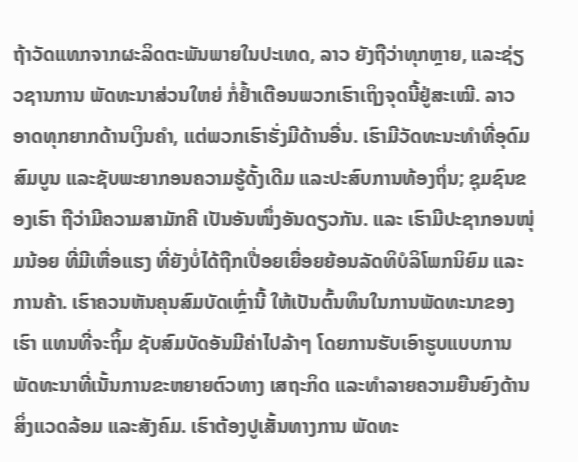ຖ້າວັດແທກຈາກຜະລິດຕະພັນພາຍໃນປະເທດ, ລາວ ຍັງຖືວ່າທຸກຫຼາຍ, ແລະຊ່ຽວຊານການ ພັດທະນາສ່ວນໃຫຍ່ ກໍ່ຢ້ຳເຕືອນພວກເຮົາເຖິງຈຸດນີ້ຢູ່ສະເໝີ. ລາວ ອາດທຸກຍາກດ້ານເງິນຄຳ, ແຕ່ພວກເຮົາຮັ່ງມີດ້ານອື່ນ. ເຮົາມີວັດທະນະທຳທີ່ອຸດົມສົມບູນ ແລະຊັບພະຍາກອນຄວາມຮູ້ດັ້ງເດີມ ແລະປະສົບການທ້ອງຖິ່ນ; ຊຸມຊົນຂອງເຮົາ ຖືວ່າມີຄວາມສາມັກຄີ ເປັນອັນໜຶ່ງອັນດຽວກັນ. ແລະ ເຮົາມີປະຊາກອນໜຸ່ມນ້ອຍ ທີ່ມີເຫື່ອແຮງ ທີ່ຍັງບໍ່ໄດ້ຖືກເປື່ອຍເຍື່ອຍຍ້ອນລັດທິບໍລິໂພກນິຍົມ ແລະ ການຄ້າ. ເຮົາຄວນຫັນຄຸນສົມບັດເຫຼົ່ານີ້ ໃຫ້ເປັນຕົ້ນທຶນໃນການພັດທະນາຂອງເຮົາ ແທນທີ່ຈະຖິ້ມ ຊັບສົມບັດອັນມີຄ່າໄປລ້າໆ ໂດຍການຮັບເອົາຮູບແບບການພັດທະນາທີ່ເນັ້ນການຂະຫຍາຍຕົວທາງ ເສຖະກິດ ແລະທຳລາຍຄວາມຍືນຍົງດ້ານສິ່ງແວດລ້ອມ ແລະສັງຄົມ. ເຮົາຕ້ອງປູເສັ້ນທາງການ ພັດທະ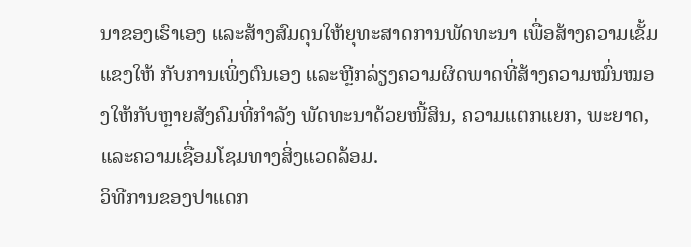ນາຂອງເຮົາເອງ ແລະສ້າງສົມດຸນໃຫ້ຍຸທະສາດການພັດທະນາ ເພື່ອສ້າງຄວາມເຂັ້ມແຂງໃຫ້ ກັບການເພິ່ງຕົນເອງ ແລະຫຼີກລ່ຽງຄວາມຜິດພາດທີ່ສ້າງຄວາມໝົ່ນໝອງໃຫ້ກັບຫຼາຍສັງຄົມທີ່ກຳລັງ ພັດທະນາດ້ວຍໜີ້ສິນ, ຄວາມແຕກແຍກ, ພະຍາດ, ແລະຄວາມເຊື່ອມໂຊມທາງສິ່ງແວດລ້ອມ.
ວິທີການຂອງປາແດກ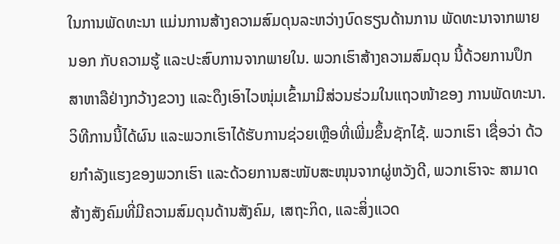ໃນການພັດທະນາ ແມ່ນການສ້າງຄວາມສົມດຸນລະຫວ່າງບົດຮຽນດ້ານການ ພັດທະນາຈາກພາຍນອກ ກັບຄວາມຮູ້ ແລະປະສົບການຈາກພາຍໃນ. ພວກເຮົາສ້າງຄວາມສົມດຸນ ນີ້ດ້ວຍການປຶກສາຫາລືຢ່າງກວ້າງຂວາງ ແລະດຶງເອົາໄວໜຸ່ມເຂົ້າມາມີສ່ວນຮ່ວມໃນແຖວໜ້າຂອງ ການພັດທະນາ. ວິທີການນີ້ໄດ້ຜົນ ແລະພວກເຮົາໄດ້ຮັບການຊ່ວຍເຫຼືອທີ່ເພີ່ມຂຶ້ນຊັກໄຊ້. ພວກເຮົາ ເຊື່ອວ່າ ດ້ວຍກຳລັງແຮງຂອງພວກເຮົາ ແລະດ້ວຍການສະໜັບສະໜຸນຈາກຜູ່ຫວັງດີ, ພວກເຮົາຈະ ສາມາດສ້າງສັງຄົມທີ່ມີຄວາມສົມດຸນດ້ານສັງຄົມ, ເສຖະກິດ, ແລະສິ່ງແວດ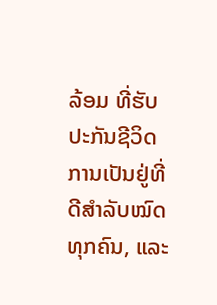ລ້ອມ ທີ່ຮັບປະກັນຊີວິດ ການເປັນຢູ່ທີ່ດີສຳລັບໝົດທຸກຄົນ, ແລະ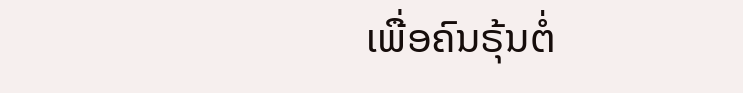ເພື່ອຄົນຣຸ້ນຕໍ່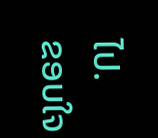ໄປ.
ຂອບໃຈ